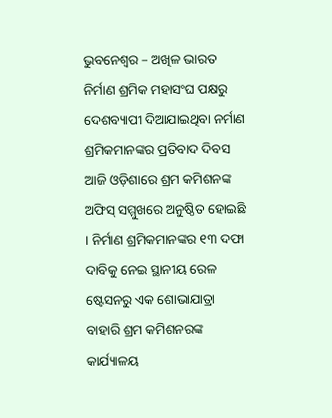ଭୁବନେଶ୍ୱର – ଅଖିଳ ଭାରତ ନିର୍ମାଣ ଶ୍ରମିକ ମହାସଂଘ ପକ୍ଷରୁ ଦେଶବ୍ୟାପୀ ଦିଆଯାଇଥିବା ନର୍ମାଣ ଶ୍ରମିକମାନଙ୍କର ପ୍ରତିବାଦ ଦିବସ ଆଜି ଓଡ଼ିଶାରେ ଶ୍ରମ କମିଶନଙ୍କ ଅଫିସ୍ ସମ୍ମୁଖରେ ଅନୁଷ୍ଠିତ ହୋଇଛି । ନିର୍ମାଣ ଶ୍ରମିକମାନଙ୍କର ୧୩ ଦଫା ଦାବିକୁ ନେଇ ସ୍ଥାନୀୟ ରେଳ ଷ୍ଟେସନରୁ ଏକ ଶୋଭାଯାତ୍ରା ବାହାରି ଶ୍ରମ କମିଶନରଙ୍କ କାର୍ଯ୍ୟାଳୟ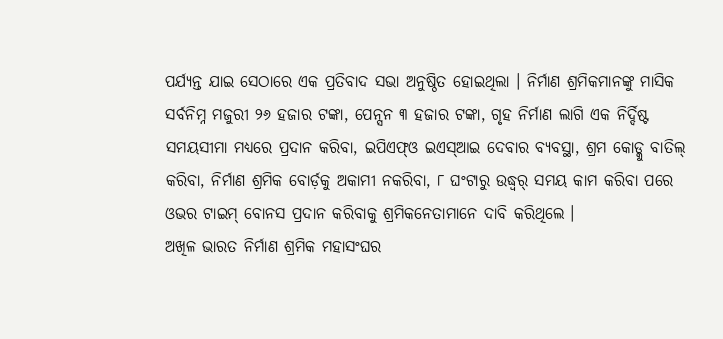ପର୍ଯ୍ୟନ୍ତ ଯାଇ ସେଠାରେ ଏକ ପ୍ରତିବାଦ ସଭା ଅନୁଷ୍ଠିତ ହୋଇଥିଲା । ନିର୍ମାଣ ଶ୍ରମିକମାନଙ୍କୁ ମାସିକ ସର୍ବନିମ୍ନ ମଜୁରୀ ୨୬ ହଜାର ଟଙ୍କା, ପେନ୍ସନ ୩ ହଜାର ଟଙ୍କା, ଗୃହ ନିର୍ମାଣ ଲାଗି ଏକ ନିର୍ଦ୍ଦିଷ୍ଟ ସମୟସୀମା ମଧ୍ୟରେ ପ୍ରଦାନ କରିବା, ଇପିଏଫ୍ଓ ଇଏସ୍ଆଇ ଦେବାର ବ୍ୟବସ୍ଥା, ଶ୍ରମ କୋଡ୍କୁ ବାତିଲ୍ କରିବା, ନିର୍ମାଣ ଶ୍ରମିକ ବୋର୍ଡ଼କୁ ଅକାମୀ ନକରିବା, ୮ ଘଂଟାରୁ ଉଦ୍ଧ୍ୱର୍ ସମୟ କାମ କରିବା ପରେ ଓଭର ଟାଇମ୍ ବୋନସ ପ୍ରଦାନ କରିବାକୁ ଶ୍ରମିକନେତାମାନେ ଦାବି କରିଥିଲେ ।
ଅଖିଳ ଭାରତ ନିର୍ମାଣ ଶ୍ରମିକ ମହାସଂଘର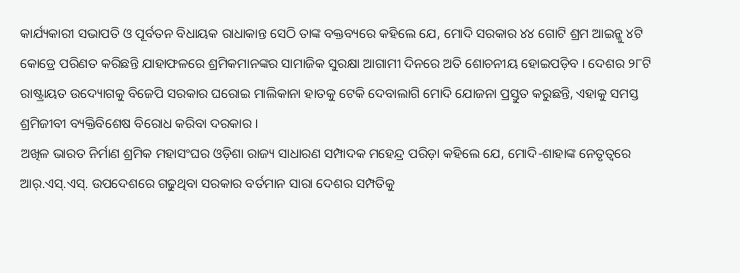କାର୍ଯ୍ୟକାରୀ ସଭାପତି ଓ ପୂର୍ବତନ ବିଧାୟକ ରାଧାକାନ୍ତ ସେଠି ତାଙ୍କ ବକ୍ତବ୍ୟରେ କହିଲେ ଯେ, ମୋଦି ସରକାର ୪୪ ଗୋଟି ଶ୍ରମ ଆଇନ୍କୁ ୪ଟି କୋଡ୍ରେ ପରିଣତ କରିଛନ୍ତି ଯାହାଫଳରେ ଶ୍ରମିକମାନଙ୍କର ସାମାଜିକ ସୁରକ୍ଷା ଆଗାମୀ ଦିନରେ ଅତି ଶୋଚନୀୟ ହୋଇପଡ଼ିବ । ଦେଶର ୨୮ଟି ରାଷ୍ଟ୍ରାୟତ ଉଦ୍ୟୋଗକୁ ବିଜେପି ସରକାର ଘରୋଇ ମାଲିକାନା ହାତକୁ ଟେକି ଦେବାଲାଗି ମୋଦି ଯୋଜନା ପ୍ରସ୍ତୁତ କରୁଛନ୍ତି, ଏହାକୁ ସମସ୍ତ ଶ୍ରମିଜୀବୀ ବ୍ୟକ୍ତିବିଶେଷ ବିରୋଧ କରିବା ଦରକାର ।
ଅଖିଳ ଭାରତ ନିର୍ମାଣ ଶ୍ରମିକ ମହାସଂଘର ଓଡ଼ିଶା ରାଜ୍ୟ ସାଧାରଣ ସମ୍ପାଦକ ମହେନ୍ଦ୍ର ପରିଡ଼ା କହିଲେ ଯେ, ମୋଦି-ଶାହାଙ୍କ ନେତୃତ୍ୱରେ ଆର୍.ଏସ୍.ଏସ୍. ଉପଦେଶରେ ଗଢୁଥିବା ସରକାର ବର୍ତମାନ ସାରା ଦେଶର ସମ୍ପତିକୁ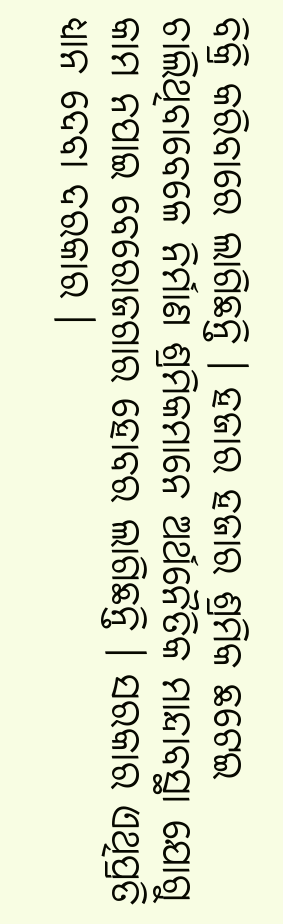ବିକ୍ରି କରିବାରେ ଲାଗିଛନ୍ତି । ହଜାର ହଜାର ଶ୍ରମିକ ଛଟେଇ ଚାଲିଥିବାବେଳେ ନିର୍ମାଣ ଶ୍ରମିକମାନେ ଅର୍ଥନୈତିକ ମାନ୍ଦାବସ୍ଥା ଯୋଗୁ କାମ ନପାଇ ବେରୋଜଗାର ହୋବର ଲାଗିଛନ୍ତି । ସରକାର ଏଥିପ୍ରତି ଧ୍ୟାନ ଦେବା ଦରକାର ।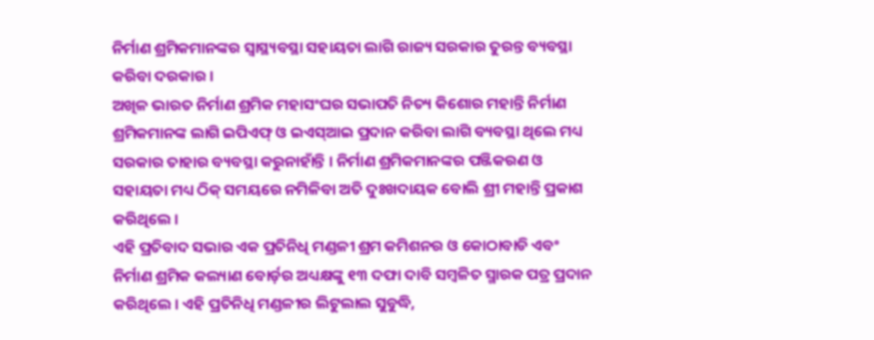ନିର୍ମାଣ ଶ୍ରମିକମାନଙ୍କର ସ୍ୱାସ୍ଥ୍ୟବସ୍ଥା ସହାୟତା ଲାଗି ରାଜ୍ୟ ସରକାର ତୁରନ୍ତ ବ୍ୟବସ୍ଥା କରିବା ଦରକାର ।
ଅଖିଳ ଭାରତ ନିର୍ମାଣ ଶ୍ରମିକ ମହାସଂଘର ସଭାପତି ନିତ୍ୟ କିଶୋର ମହାନ୍ତି ନିର୍ମାଣ ଶ୍ରମିକମାନଙ୍କ ଲାଗି ଇପିଏଫ୍ ଓ ଇଏସ୍ଆଇ ପ୍ରଦାନ କରିବା ଲାଗି ବ୍ୟବସ୍ଥା ଥିଲେ ମଧ୍ୟ ସରକାର ତାହାର ବ୍ୟବସ୍ଥା କରୁନାହାଁନ୍ତି । ନିର୍ମାଣ ଶ୍ରମିକମାନଙ୍କର ପଞ୍ଜିକରଣ ଓ ସହାୟତା ମଧ୍ୟ ଠିକ୍ ସମୟରେ ନମିଳିବା ଅତି ଦୁଃଖଦାୟକ ବୋଲି ଶ୍ରୀ ମହାନ୍ତି ପ୍ରକାଶ କରିଥିଲେ ।
ଏହି ପ୍ରତିବାଦ ସଭାର ଏକ ପ୍ରତିନିଧି ମଣ୍ଡଳୀ ଶ୍ରମ କମିଶନର ଓ କୋଠାବାଡି ଏବଂ ନିର୍ମାଣ ଶ୍ରମିକ କଲ୍ୟାଣ ବୋର୍ଡ଼ର ଅଧ୍ୟକ୍ଷଙ୍କୁ ୧୩ ଦଫା ଦାବି ସମ୍ବଳିତ ସ୍ମାରକ ପତ୍ର ପ୍ରଦାନ କରିଥିଲେ । ଏହି ପ୍ରତିନିଧି ମଣ୍ଡଳୀର ଲିଟୁଲାଲ ସୁବୁଦ୍ଧି,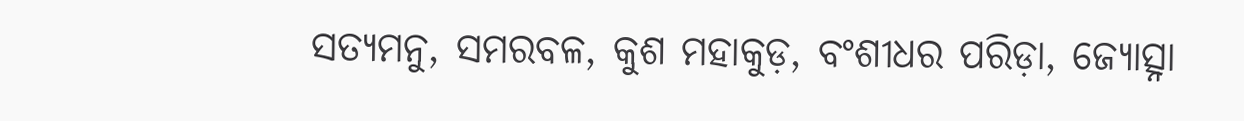ସତ୍ୟମନୁ, ସମରବଳ, କୁଶ ମହାକୁଡ଼, ବଂଶୀଧର ପରିଡ଼ା, ଜ୍ୟୋତ୍ସ୍ନା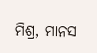ମିଶ୍ର, ମାନସ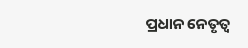ପ୍ରଧାନ ନେତୃତ୍ୱ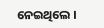ନେଇଥିଲେ ।